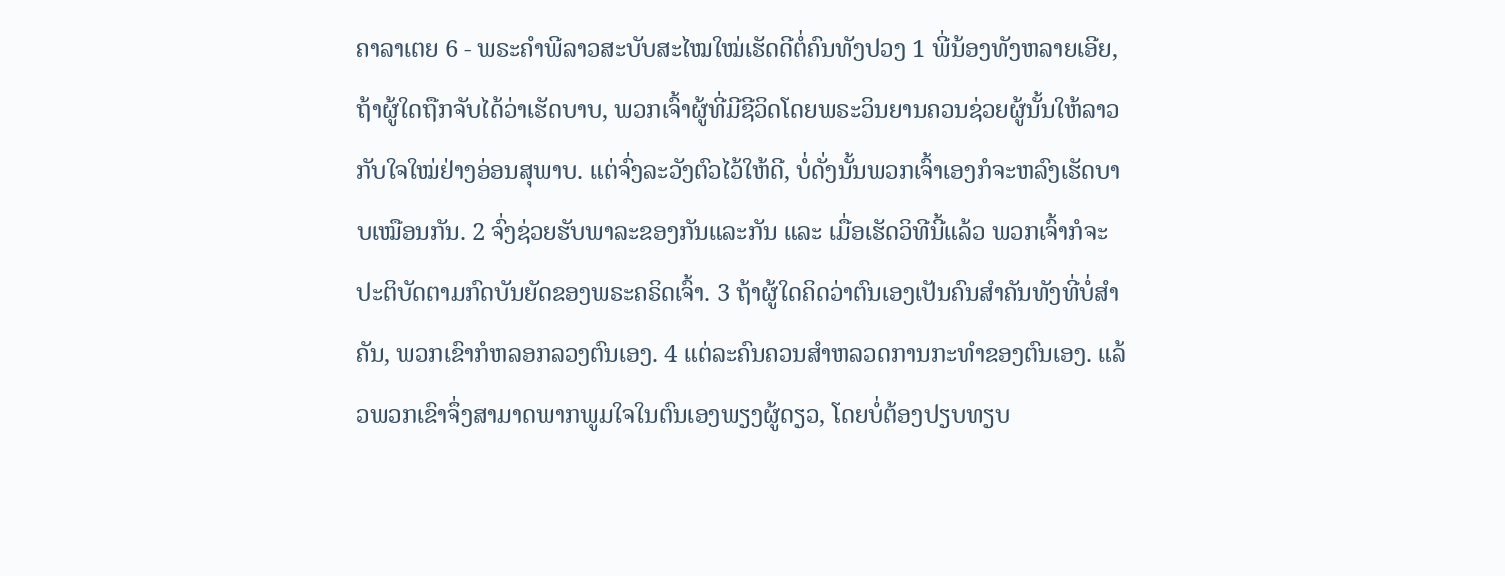ຄາລາເຕຍ 6 - ພຣະຄຳພີລາວສະບັບສະໄໝໃໝ່ເຮັດດີຕໍ່ຄົນທັງປວງ 1 ພີ່ນ້ອງທັງຫລາຍເອີຍ, ຖ້າຜູ້ໃດຖືກຈັບໄດ້ວ່າເຮັດບາບ, ພວກເຈົ້າຜູ້ທີ່ມີຊີວິດໂດຍພຣະວິນຍານຄວນຊ່ວຍຜູ້ນັ້ນໃຫ້ລາວກັບໃຈໃໝ່ຢ່າງອ່ອນສຸພາບ. ແຕ່ຈົ່ງລະວັງຕົວໄວ້ໃຫ້ດີ, ບໍ່ດັ່ງນັ້ນພວກເຈົ້າເອງກໍຈະຫລົງເຮັດບາບເໝືອນກັນ. 2 ຈົ່ງຊ່ວຍຮັບພາລະຂອງກັນແລະກັນ ແລະ ເມື່ອເຮັດວິທີນີ້ແລ້ວ ພວກເຈົ້າກໍຈະປະຕິບັດຕາມກົດບັນຍັດຂອງພຣະຄຣິດເຈົ້າ. 3 ຖ້າຜູ້ໃດຄິດວ່າຕົນເອງເປັນຄົນສຳຄັນທັງທີ່ບໍ່ສຳຄັນ, ພວກເຂົາກໍຫລອກລວງຕົນເອງ. 4 ແຕ່ລະຄົນຄວນສຳຫລວດການກະທຳຂອງຕົນເອງ. ແລ້ວພວກເຂົາຈຶ່ງສາມາດພາກພູມໃຈໃນຕົນເອງພຽງຜູ້ດຽວ, ໂດຍບໍ່ຕ້ອງປຽບທຽບ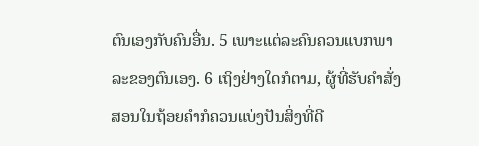ຕົນເອງກັບຄົນອື່ນ. 5 ເພາະແຕ່ລະຄົນຄວນແບກພາລະຂອງຕົນເອງ. 6 ເຖິງຢ່າງໃດກໍຕາມ, ຜູ້ທີ່ຮັບຄຳສັ່ງສອນໃນຖ້ອຍຄຳກໍຄວນແບ່ງປັນສິ່ງທີ່ດີ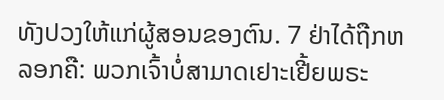ທັງປວງໃຫ້ແກ່ຜູ້ສອນຂອງຕົນ. 7 ຢ່າໄດ້ຖືກຫລອກຄື: ພວກເຈົ້າບໍ່ສາມາດເຢາະເຢີ້ຍພຣະ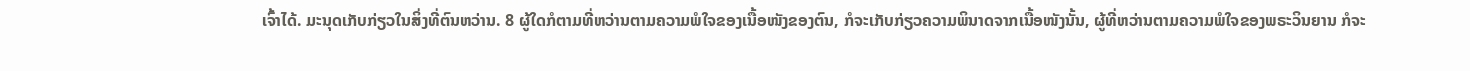ເຈົ້າໄດ້. ມະນຸດເກັບກ່ຽວໃນສິ່ງທີ່ຕົນຫວ່ານ. 8 ຜູ້ໃດກໍຕາມທີ່ຫວ່ານຕາມຄວາມພໍໃຈຂອງເນື້ອໜັງຂອງຕົນ, ກໍຈະເກັບກ່ຽວຄວາມພິນາດຈາກເນື້ອໜັງນັ້ນ, ຜູ້ທີ່ຫວ່ານຕາມຄວາມພໍໃຈຂອງພຣະວິນຍານ ກໍຈະ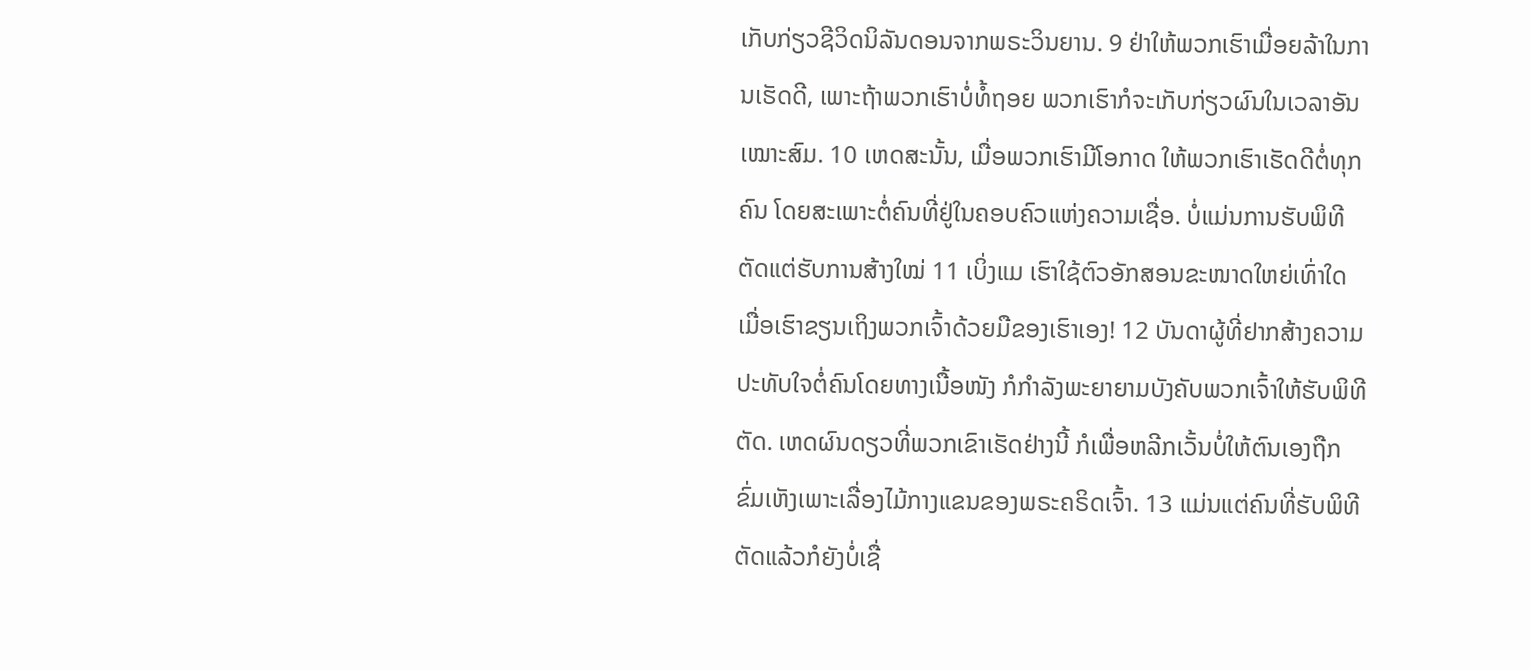ເກັບກ່ຽວຊີວິດນິລັນດອນຈາກພຣະວິນຍານ. 9 ຢ່າໃຫ້ພວກເຮົາເມື່ອຍລ້າໃນການເຮັດດີ, ເພາະຖ້າພວກເຮົາບໍ່ທໍ້ຖອຍ ພວກເຮົາກໍຈະເກັບກ່ຽວຜົນໃນເວລາອັນເໝາະສົມ. 10 ເຫດສະນັ້ນ, ເມື່ອພວກເຮົາມີໂອກາດ ໃຫ້ພວກເຮົາເຮັດດີຕໍ່ທຸກຄົນ ໂດຍສະເພາະຕໍ່ຄົນທີ່ຢູ່ໃນຄອບຄົວແຫ່ງຄວາມເຊື່ອ. ບໍ່ແມ່ນການຮັບພິທີຕັດແຕ່ຮັບການສ້າງໃໝ່ 11 ເບິ່ງແມ ເຮົາໃຊ້ຕົວອັກສອນຂະໜາດໃຫຍ່ເທົ່າໃດ ເມື່ອເຮົາຂຽນເຖິງພວກເຈົ້າດ້ວຍມືຂອງເຮົາເອງ! 12 ບັນດາຜູ້ທີ່ຢາກສ້າງຄວາມປະທັບໃຈຕໍ່ຄົນໂດຍທາງເນື້ອໜັງ ກໍກຳລັງພະຍາຍາມບັງຄັບພວກເຈົ້າໃຫ້ຮັບພິທີຕັດ. ເຫດຜົນດຽວທີ່ພວກເຂົາເຮັດຢ່າງນີ້ ກໍເພື່ອຫລີກເວັ້ນບໍ່ໃຫ້ຕົນເອງຖືກຂົ່ມເຫັງເພາະເລື່ອງໄມ້ກາງແຂນຂອງພຣະຄຣິດເຈົ້າ. 13 ແມ່ນແຕ່ຄົນທີ່ຮັບພິທີຕັດແລ້ວກໍຍັງບໍ່ເຊື່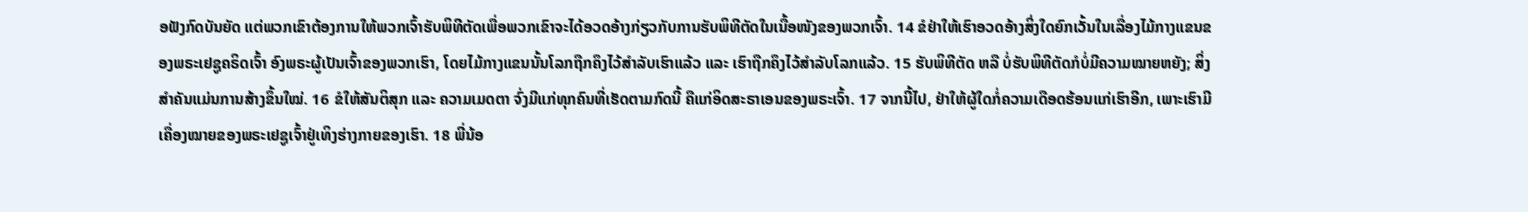ອຟັງກົດບັນຍັດ ແຕ່ພວກເຂົາຕ້ອງການໃຫ້ພວກເຈົ້າຮັບພິທີຕັດເພື່ອພວກເຂົາຈະໄດ້ອວດອ້າງກ່ຽວກັບການຮັບພິທີຕັດໃນເນື້ອໜັງຂອງພວກເຈົ້າ. 14 ຂໍຢ່າໃຫ້ເຮົາອວດອ້າງສິ່ງໃດຍົກເວັ້ນໃນເລື່ອງໄມ້ກາງແຂນຂອງພຣະເຢຊູຄຣິດເຈົ້າ ອົງພຣະຜູ້ເປັນເຈົ້າຂອງພວກເຮົາ, ໂດຍໄມ້ກາງແຂນນັ້ນໂລກຖືກຄຶງໄວ້ສຳລັບເຮົາແລ້ວ ແລະ ເຮົາຖືກຄຶງໄວ້ສຳລັບໂລກແລ້ວ. 15 ຮັບພິທີຕັດ ຫລື ບໍ່ຮັບພິທີຕັດກໍບໍ່ມີຄວາມໝາຍຫຍັງ; ສິ່ງສຳຄັນແມ່ນການສ້າງຂຶ້ນໃໝ່. 16 ຂໍໃຫ້ສັນຕິສຸກ ແລະ ຄວາມເມດຕາ ຈົ່ງມີແກ່ທຸກຄົນທີ່ເຮັດຕາມກົດນີ້ ຄືແກ່ອິດສະຣາເອນຂອງພຣະເຈົ້າ. 17 ຈາກນີ້ໄປ, ຢ່າໃຫ້ຜູ້ໃດກໍ່ຄວາມເດືອດຮ້ອນແກ່ເຮົາອີກ, ເພາະເຮົາມີເຄື່ອງໝາຍຂອງພຣະເຢຊູເຈົ້າຢູ່ເທິງຮ່າງກາຍຂອງເຮົາ. 18 ພີ່ນ້ອ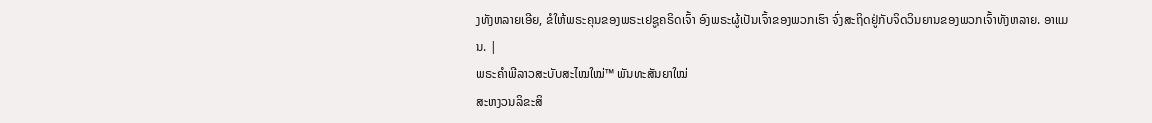ງທັງຫລາຍເອີຍ, ຂໍໃຫ້ພຣະຄຸນຂອງພຣະເຢຊູຄຣິດເຈົ້າ ອົງພຣະຜູ້ເປັນເຈົ້າຂອງພວກເຮົາ ຈົ່ງສະຖິດຢູ່ກັບຈິດວິນຍານຂອງພວກເຈົ້າທັງຫລາຍ. ອາແມນ. |
ພຣະຄຳພີລາວສະບັບສະໄໝໃໝ່™ ພັນທະສັນຍາໃໝ່
ສະຫງວນລິຂະສິ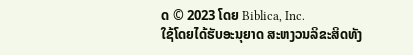ດ © 2023 ໂດຍ Biblica, Inc.
ໃຊ້ໂດຍໄດ້ຮັບອະນຸຍາດ ສະຫງວນລິຂະສິດທັງ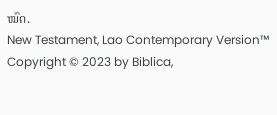ໝົດ.
New Testament, Lao Contemporary Version™
Copyright © 2023 by Biblica,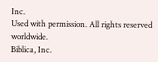Inc.
Used with permission. All rights reserved worldwide.
Biblica, Inc.